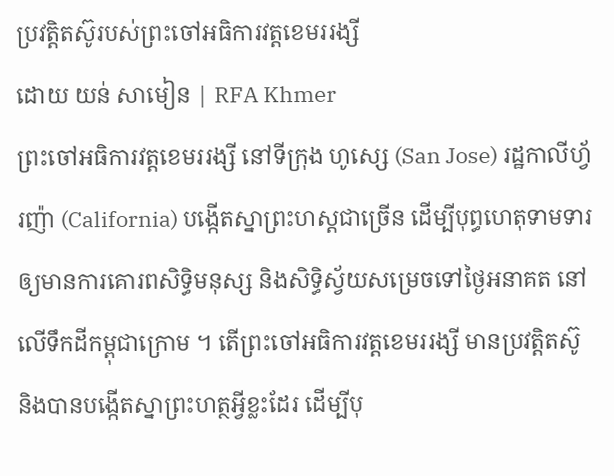ប្រវត្តិតស៊ូរបស់ព្រះចៅអធិការវត្តខេមររង្សី
ដោយ យន់ សាមៀន | RFA Khmer
ព្រះចៅអធិការវត្តខេមររង្សី នៅទីក្រុង ហូស្សេ (San Jose) រដ្ឋកាលីហ្វ័រញ៉ា (California) បង្កើតស្នាព្រះហស្តជាច្រើន ដើម្បីបុព្ធហេតុទាមទារឲ្យមានការគោរពសិទ្ធិមនុស្ស និងសិទ្ធិស្វ័យសម្រេចទៅថ្ងៃអនាគត នៅលើទឹកដីកម្ពុជាក្រោម ។ តើព្រះចៅអធិការវត្តខេមររង្សី មានប្រវត្តិតស៊ូ និងបានបង្កើតស្នាព្រះហត្ថអ្វីខ្លះដែរ ដើម្បីបុ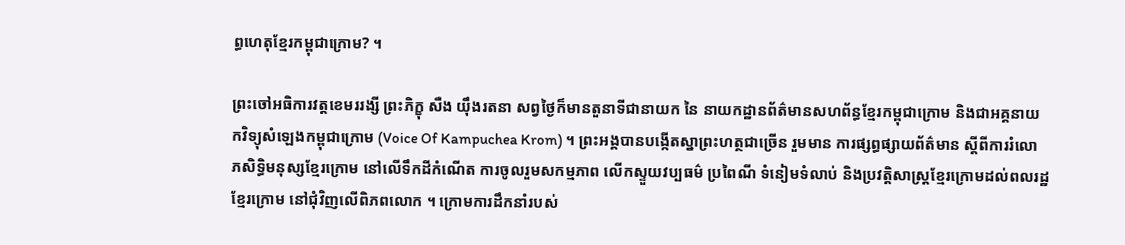ព្ធហេតុខ្មែរកម្ពុជាក្រោម? ។

ព្រះចៅអធិការវត្តខេមររង្សី ព្រះភិក្ខុ សឺង យ៉ឹងរតនា សព្វថ្ងៃក៏មានតួនាទីជានាយក នៃ នាយកដ្ឋានព័ត៌មានសហព័ន្ធខ្មែរកម្ពុជាក្រោម និងជាអគ្គនាយកវិទ្យុសំឡេងកម្ពុជាក្រោម (Voice Of Kampuchea Krom) ។ ព្រះអង្គបានបង្កើតស្នាព្រះហត្ថជាច្រើន រួមមាន ការផ្សព្ធផ្សាយព័ត៌មាន ស្ដីពីការរំលោភសិទ្ធិមនុស្សខ្មែរក្រោម នៅលើទឹកដីកំណើត ការចូលរួមសកម្មភាព លើកស្ទួយវប្បធម៌ ប្រពៃណី ទំនៀមទំលាប់ និងប្រវត្តិសាស្ត្រខ្មែរក្រោមដល់ពលរដ្ឋខ្មែរក្រោម នៅជុំវិញលើពិភពលោក ។ ក្រោមការដឹកនាំរបស់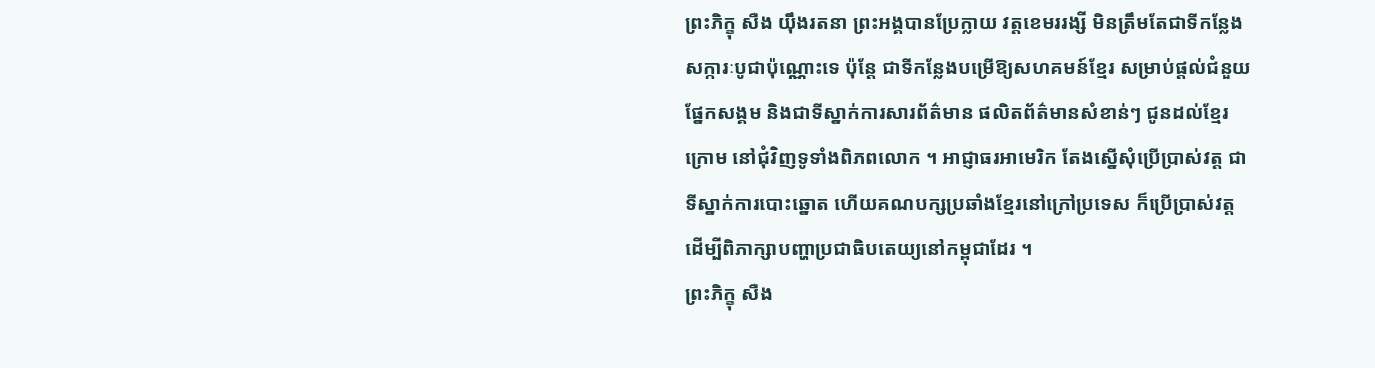ព្រះភិក្ខុ សឺង យ៉ឹងរតនា ព្រះអង្គបានប្រែក្លាយ វត្តខេមររង្សី មិនត្រឹមតែជាទីកន្លែងសក្ការៈបូជាប៉ុណ្ណោះទេ ប៉ុន្តែ ជាទីកន្លែងបម្រើឱ្យសហគមន៍ខ្មែរ សម្រាប់ផ្តល់ជំនួយផ្នែកសង្គម និងជាទីស្នាក់ការសារព័ត៌មាន ផលិតព័ត៌មានសំខាន់ៗ ជូនដល់ខ្មែរក្រោម នៅជុំវិញទូទាំងពិភពលោក ។ អាជ្ញាធរអាមេរិក តែងស្នើសុំប្រើប្រាស់វត្ត ជាទីស្នាក់ការបោះឆ្នោត ហើយគណបក្សប្រឆាំងខ្មែរនៅក្រៅប្រទេស ក៏ប្រើប្រាស់វត្ត ដើម្បីពិភាក្សាបញ្ហាប្រជាធិបតេយ្យនៅកម្ពុជាដែរ ។
ព្រះភិក្ខុ សឺង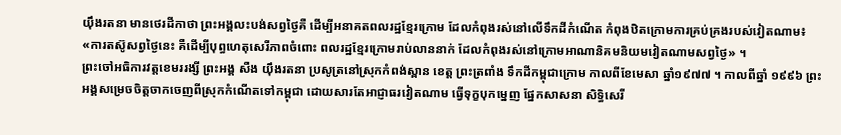យ៉ឹងរតនា មានថេរដីកាថា ព្រះអង្គលះបង់សព្វថ្ងៃគឺ ដើម្បីអនាគតពលរដ្ឋខ្មែរក្រោម ដែលកំពុងរស់នៅលើទឹកដីកំណើត កំពុងឋិតក្រោមការគ្រប់គ្រងរបស់វៀតណាម៖
«ការតស៊ូសព្វថ្ងៃនេះ គឺដើម្បីបុព្ធហេតុសេរីភាពចំពោះ ពលរដ្ឋខ្មែរក្រោមរាប់លាននាក់ ដែលកំពុងរស់នៅក្រោមអាណានិគមនិយមវៀតណាមសព្វថ្ងៃ» ។
ព្រះចៅអធិការវត្តខេមររង្សី ព្រះអង្គ សឺង យ៉ឹងរតនា ប្រសូត្រនៅស្រុកកំពង់ស្ពាន ខេត្ត ព្រះត្រពាំង ទឹកដីកម្ពុជាក្រោម កាលពីខែមេសា ឆ្នាំ១៩៧៧ ។ កាលពីឆ្នាំ ១៩៩៦ ព្រះអង្គសម្រេចចិត្តចាកចេញពីស្រុកកំណើតទៅកម្ពុជា ដោយសារតែអាជ្ញាធរវៀតណាម ធ្វើទុក្ខបុកម្នេញ ផ្នែកសាសនា សិទ្ធិសេរី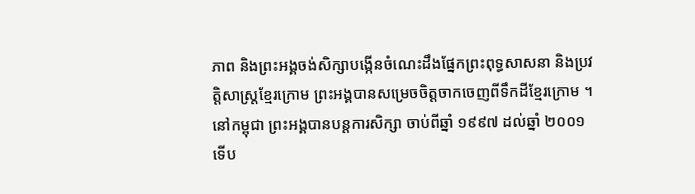ភាព និងព្រះអង្គចង់សិក្សាបង្កើនចំណេះដឹងផ្នែកព្រះពុទ្ធសាសនា និងប្រវត្តិសាស្ត្រខ្មែរក្រោម ព្រះអង្គបានសម្រេចចិត្តចាកចេញពីទឹកដីខ្មែរក្រោម ។ នៅកម្ពុជា ព្រះអង្គបានបន្តការសិក្សា ចាប់ពីឆ្នាំ ១៩៩៧ ដល់ឆ្នាំ ២០០១ ទើប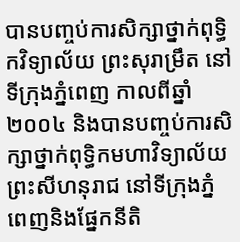បានបញ្ចប់ការសិក្សាថ្នាក់ពុទ្ធិកវិទ្យាល័យ ព្រះសុរាម្រឹត នៅទីកុ្រងភ្នំពេញ កាលពីឆ្នាំ ២០០៤ និងបានបញ្ចប់ការសិក្សាថ្នាក់ពុទ្ធិកមហាវិទ្យាល័យ ព្រះសីហនុរាជ នៅទីក្រុងភ្នំពេញនិងផ្នែកនីតិ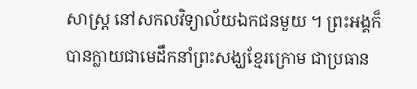សាស្ដ្រ នៅសកលវិទ្យាល័យឯកជនមួយ ។ ព្រះអង្គក៏បានក្លាយជាមេដឹកនាំព្រះសង្ឃខ្មែរក្រោម ជាប្រធាន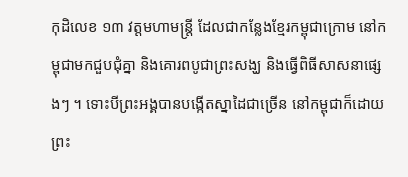កុដិលេខ ១៣ វត្តមហាមន្ដ្រី ដែលជាកន្លែងខ្មែរកម្ពុជាក្រោម នៅកម្ពុជាមកជួបជុំគ្នា និងគោរពបូជាព្រះសង្ឃ និងធ្វើពិធីសាសនាផ្សេងៗ ។ ទោះបីព្រះអង្គបានបង្កើតស្នាដៃជាច្រើន នៅកម្ពុជាក៏ដោយ ព្រះ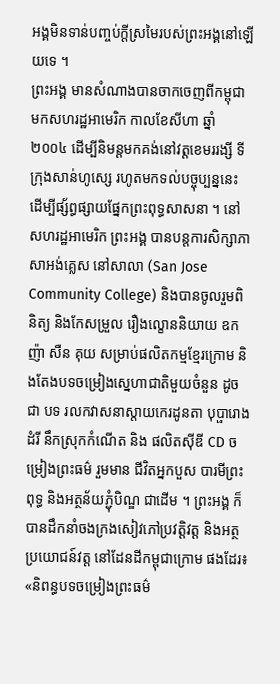អង្គមិនទាន់បញ្ចប់ក្ដីស្រមៃរបស់ព្រះអង្គនៅឡើយទេ ។
ព្រះអង្គ មានសំណាងបានចាកចេញពីកម្ពុជា មកសហរដ្ឋអាមេរិក កាលខែសីហា ឆ្នាំ ២០០៤ ដើម្បីនិមន្តមកគង់នៅវត្តខេមររង្សី ទីក្រុងសាន់ហូស្សេ រហូតមកទល់បច្ចុប្បន្ននេះ ដើម្បីផ្ស័ព្ធផ្សាយផ្នែកព្រះពុទ្ធសាសនា ។ នៅសហរដ្ឋអាមេរិក ព្រះអង្គ បានបន្តការសិក្សាភាសាអង់គ្លេស នៅសាលា (San Jose Community College) និងបានចូលរួមពិនិត្យ និងកែសម្រួល រឿងល្ខោននិយាយ ឧកញ៉ា សឺន គុយ សម្រាប់ផលិតកម្មខ្មែរក្រោម និងតែងបទចម្រៀងស្នេហាជាតិមួយចំនួន ដូចជា បទ រលកវាសនាស្តាយកេរដូនតា បុប្ផារោងដំរី នឹកស្រុកកំណើត និង ផលិតស៊ីឌី CD ចម្រៀងព្រះធម៌ រួមមាន ជីវិតអ្នកបួស បារមីព្រះពុទ្ធ និងអត្ថន័យភ្ជុំបិណ្ឌ ជាដើម ។ ព្រះអង្គ ក៏បានដឹកនាំចងក្រងសៀវភៅប្រវត្តិវត្ត និងអត្ថប្រយោជន៍វត្ត នៅដែនដីកម្ពុជាក្រោម ផងដែរ៖
«និពន្ធបទចម្រៀងព្រះធម៌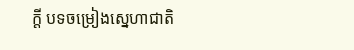ក្តី បទចម្រៀងស្នេហាជាតិ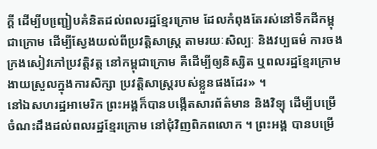ក្តី ដើម្បីបញ្ជៀ្របគំនិតដល់ពលរដ្ឋខ្មែរក្រោម ដែលកំពុងតែរស់នៅទឺកដីកម្ពុជាក្រោម ដើម្បីស្វែងយល់ពីប្រវត្តិសាស្រ្ត តាមរយៈសិល្បៈ និងវប្បធម៌ ការចងក្រងសៀវភៅប្រវត្តិវត្ត នៅកម្ពុជាក្រោម គឺដើម្បីឲ្យនិស្សិត ឬពលរដ្ឋខ្មែរក្រោម ងាយស្រួលក្នុងការសិក្សា ប្រវត្តិសាស្រ្តរបស់ខ្លួនផងដែរ» ។
នៅឯសហរដ្ឋអាមេរិក ព្រះអង្គក៏បានបង្កើតសារព័ត៌មាន និងវិទ្យុ ដើម្បីបម្រើចំណះដឹងដល់ពលរដ្ឋខ្មែរក្រោម នៅជុំវិញពិភពលោក ។ ព្រះអង្គ បានបម្រើ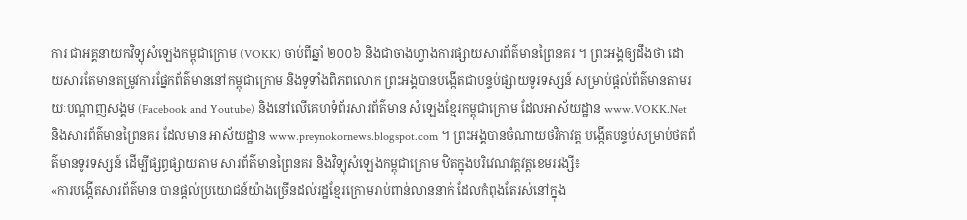ការ ជាអគ្គនាយកវិទ្យុសំឡេងកម្ពុជាក្រោម (VOKK) ចាប់ពីឆ្នាំ ២០០៦ និងជាចាងហ្វាងការផ្សាយសារព័ត៌មានព្រៃនគរ ។ ព្រះអង្គឲ្យដឹងថា ដោយសារតែមានតម្រូវការផ្នែកព័ត៌មាននៅកម្ពុជាក្រោម និងទូទាំងពិភពលោក ព្រះអង្គបានបង្កើតជាបន្ទប់ផ្សាយទូរទស្សន៍ សម្រាប់ផ្តល់ព័ត៌មានតាមរយៈបណ្ដាញសង្គម (Facebook and Youtube) និងនៅលើគេហទំព័រសារព័ត៌មាន សំឡេងខ្មែរកម្ពុជាក្រោម ដែលអាស័យដ្ឋាន www.VOKK.Net និងសារព័ត៌មានព្រៃនគរ ដែលមាន អាស័យដ្ឋាន www.preynokornews.blogspot.com ។ ព្រះអង្គបានចំណាយថវិកាវត្ត បង្កើតបន្ទប់សម្រាប់ថតព័ត៌មានទូរទស្សន៍ ដើម្បីផ្សព្ធផ្សាយតាម សារព័ត៌មានព្រៃនគរ និងវិទ្យុសំឡេងកម្ពុជាក្រោម ឋិតក្នុងបរិវេណវត្តវត្តខេមររង្សី៖
«ការបង្កើតសារព័ត៌មាន បានផ្តល់ប្រយោជន៍យ៉ាងច្រើនដល់រដ្ឋខ្មែរក្រោមរាប់ពាន់លាននាក់ ដែលកំពុងតែរស់នៅក្នុង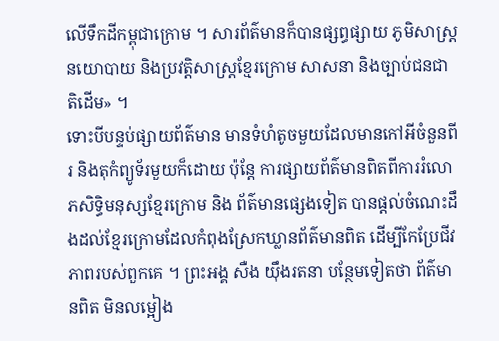លើទឹកដីកម្ពុជាក្រោម ។ សារព័ត៌មានក៏បានផ្សព្ធផ្សាយ ភូមិសាស្រ្តនយោបាយ និងប្រវត្តិសាស្រ្តខ្មែរក្រោម សាសនា និងច្បាប់ជនជាតិដើម» ។
ទោះបីបន្ទប់ផ្សាយព័ត៌មាន មានទំហំតូចមួយដែលមានកៅអីចំនួនពីរ និងតុកំព្យូទ័រមួយក៏ដោយ ប៉ុន្តែ ការផ្សាយព័ត៌មានពិតពីការរំលោភសិទ្ធិមនុស្សខ្មែរក្រោម និង ព័ត៌មានផ្សេងទៀត បានផ្តល់ចំណេះដឹងដល់ខ្មែរក្រោមដែលកំពុងស្រែកឃ្លានព័ត៌មានពិត ដើម្បីកែប្រែជីវភាពរបស់ពួកគេ ។ ព្រះអង្គ សឺង យ៉ឹងរតនា បន្ថែមទៀតថា ព័ត៌មានពិត មិនលម្អៀង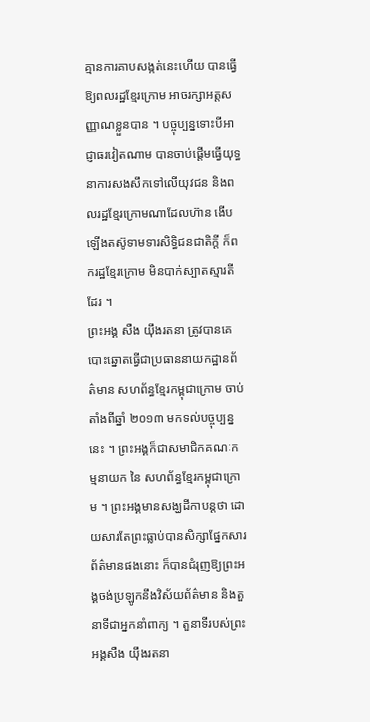គ្មានការគាបសង្កត់នេះហើយ បានធ្វើឱ្យពលរដ្ឋខ្មែរក្រោម អាចរក្សាអត្តសញ្ញាណខ្លួនបាន ។ បច្ចុប្បន្នទោះបីអាជ្ញាធរវៀតណាម បានចាប់ផ្តើមធ្វើយុទ្ធនាការសងសឹកទៅលើយុវជន និងពលរដ្ឋខ្មែរក្រោមណាដែលហ៊ាន ងើបឡើងតស៊ូទាមទារសិទ្ធិជនជាតិក្តី ក៏ពករដ្ឋខ្មែរក្រោម មិនបាក់ស្បាតស្មារតីដែរ ។
ព្រះអង្គ សឺង យ៉ឹងរតនា ត្រូវបានគេបោះឆ្នោតធ្វើជាប្រធាននាយកដ្ឋានព័ត៌មាន សហព័ន្ធខ្មែរកម្ពុជាក្រោម ចាប់តាំងពីឆ្នាំ ២០១៣ មកទល់បច្ចុប្បន្ននេះ ។ ព្រះអង្គក៏ជាសមាជិកគណៈកម្មនាយក នៃ សហព័ន្ធខ្មែរកម្ពុជាក្រោម ។ ព្រះអង្គមានសង្ឃដីកាបន្តថា ដោយសារតែព្រះធ្លាប់បានសិក្សាផ្នែកសារព័ត៌មានផងនោះ ក៏បានជំរុញឱ្យព្រះអង្គចង់ប្រឡូកនឹងវិស័យព័ត៌មាន និងតួនាទីជាអ្នកនាំពាក្យ ។ តួនាទីរបស់ព្រះអង្គសឺង យ៉ឹងរតនា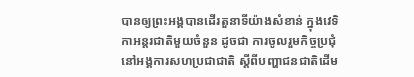បានឲ្យព្រះអង្គបានដើរតួនាទីយ៉ាងសំខាន់ ក្នុងវេទិកាអន្តរជាតិមួយចំនួន ដូចជា ការចូលរួមកិច្ចប្រជុំនៅអង្គការសហប្រជាជាតិ ស្ដីពីបញ្ហាជនជាតិដើម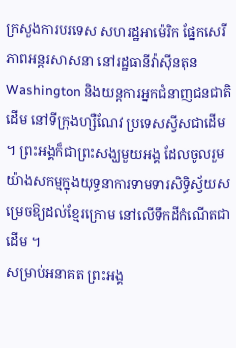ក្រសួងការបរទេស សហរដ្ឋអាម៉េរិក ផ្នែកសេរីភាពអន្តរសាសនា នៅរដ្ឋធានីវ៉ាស៊ីនតុន Washington និងយន្តការអ្នកជំនាញជនជាតិដើម នៅទីក្រុងហ្សឺណែវ ប្រទេសស្វីសជាដើម ។ ព្រះអង្គក៏ជាព្រះសង្ឃមួយអង្គ ដែលចូលរួមយ៉ាងសកម្មក្នុងយុទ្ធនាការទាមទារសិទ្ធិស្វ័យសម្រេចឱ្យដល់ខ្មែរក្រោម នៅលើទឹកដីកំណើតជាដើម ។
សម្រាប់អនាគត ព្រះអង្គ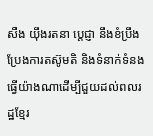សឺង យ៉ឹងរតនា ប្តេជ្ញា នឹងខំប្រឹងប្រែងការតស៊ូមតិ និងទំនាក់ទំនង ធ្វើយ៉ាងណាដើម្បីជួយដល់ពលរដ្ឋខ្មែរ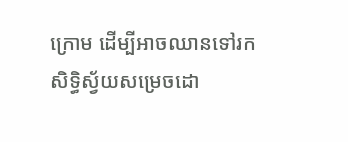ក្រោម ដើម្បីអាចឈានទៅរកសិទ្ធិស្វ័យសម្រេចដោ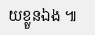យខ្លួនឯង ៕